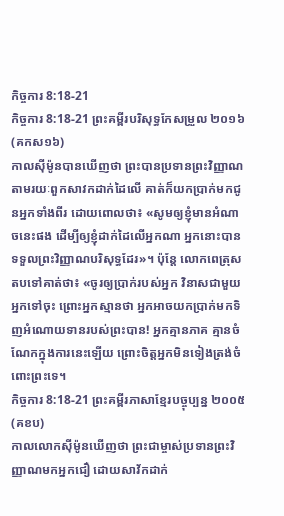កិច្ចការ 8:18-21
កិច្ចការ 8:18-21 ព្រះគម្ពីរបរិសុទ្ធកែសម្រួល ២០១៦ (គកស១៦)
កាលស៊ីម៉ូនបានឃើញថា ព្រះបានប្រទានព្រះវិញ្ញាណតាមរយៈពួកសាវកដាក់ដៃលើ គាត់ក៏យកប្រាក់មកជូនអ្នកទាំងពីរ ដោយពោលថា៖ «សូមឲ្យខ្ញុំមានអំណាចនេះផង ដើម្បីឲ្យខ្ញុំដាក់ដៃលើអ្នកណា អ្នកនោះបានទទួលព្រះវិញ្ញាណបរិសុទ្ធដែរ»។ ប៉ុន្តែ លោកពេត្រុសតបទៅគាត់ថា៖ «ចូរឲ្យប្រាក់របស់អ្នក វិនាសជាមួយអ្នកទៅចុះ ព្រោះអ្នកស្មានថា អ្នកអាចយកប្រាក់មកទិញអំណោយទានរបស់ព្រះបាន! អ្នកគ្មានភាគ គ្មានចំណែកក្នុងការនេះឡើយ ព្រោះចិត្តអ្នកមិនទៀងត្រង់ចំពោះព្រះទេ។
កិច្ចការ 8:18-21 ព្រះគម្ពីរភាសាខ្មែរបច្ចុប្បន្ន ២០០៥ (គខប)
កាលលោកស៊ីម៉ូនឃើញថា ព្រះជាម្ចាស់ប្រទានព្រះវិញ្ញាណមកអ្នកជឿ ដោយសាវ័កដាក់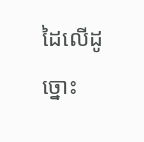ដៃលើដូច្នោះ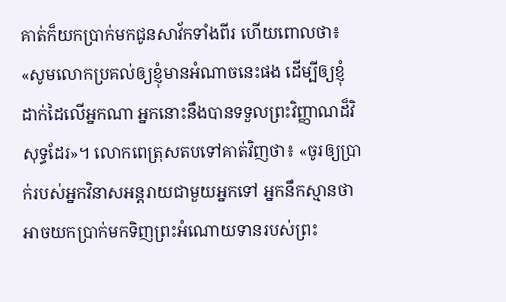គាត់ក៏យកប្រាក់មកជូនសាវ័កទាំងពីរ ហើយពោលថា៖ «សូមលោកប្រគល់ឲ្យខ្ញុំមានអំណាចនេះផង ដើម្បីឲ្យខ្ញុំដាក់ដៃលើអ្នកណា អ្នកនោះនឹងបានទទួលព្រះវិញ្ញាណដ៏វិសុទ្ធដែរ»។ លោកពេត្រុសតបទៅគាត់វិញថា៖ «ចូរឲ្យប្រាក់របស់អ្នកវិនាសអន្តរាយជាមួយអ្នកទៅ អ្នកនឹកស្មានថា អាចយកប្រាក់មកទិញព្រះអំណោយទានរបស់ព្រះ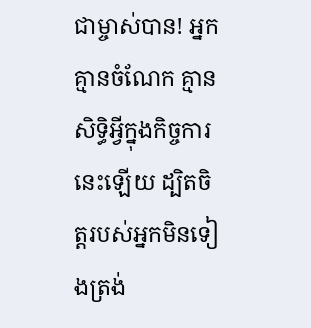ជាម្ចាស់បាន! អ្នកគ្មានចំណែក គ្មានសិទ្ធិអ្វីក្នុងកិច្ចការនេះឡើយ ដ្បិតចិត្តរបស់អ្នកមិនទៀងត្រង់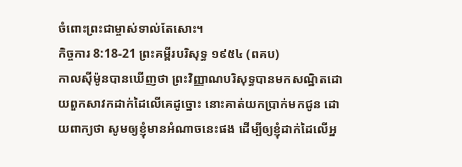ចំពោះព្រះជាម្ចាស់ទាល់តែសោះ។
កិច្ចការ 8:18-21 ព្រះគម្ពីរបរិសុទ្ធ ១៩៥៤ (ពគប)
កាលស៊ីម៉ូនបានឃើញថា ព្រះវិញ្ញាណបរិសុទ្ធបានមកសណ្ឋិតដោយពួកសាវកដាក់ដៃលើគេដូច្នោះ នោះគាត់យកប្រាក់មកជូន ដោយពាក្យថា សូមឲ្យខ្ញុំមានអំណាចនេះផង ដើម្បីឲ្យខ្ញុំដាក់ដៃលើអ្ន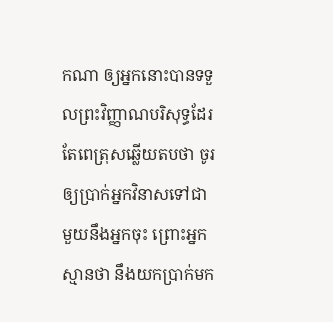កណា ឲ្យអ្នកនោះបានទទួលព្រះវិញ្ញាណបរិសុទ្ធដែរ តែពេត្រុសឆ្លើយតបថា ចូរឲ្យប្រាក់អ្នកវិនាសទៅជាមួយនឹងអ្នកចុះ ព្រោះអ្នកស្មានថា នឹងយកប្រាក់មក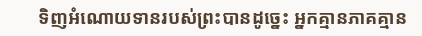ទិញអំណោយទានរបស់ព្រះបានដូច្នេះ អ្នកគ្មានភាគគ្មាន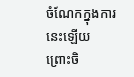ចំណែកក្នុងការនេះឡើយ ព្រោះចិ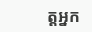ត្តអ្នក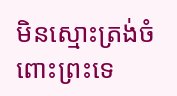មិនស្មោះត្រង់ចំពោះព្រះទេ